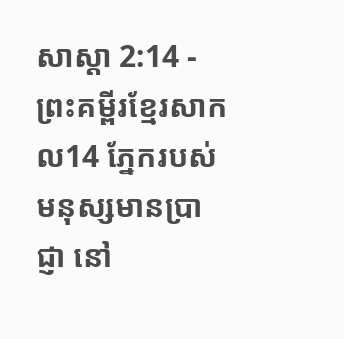សាស្តា 2:14 - ព្រះគម្ពីរខ្មែរសាកល14 ភ្នែករបស់មនុស្សមានប្រាជ្ញា នៅ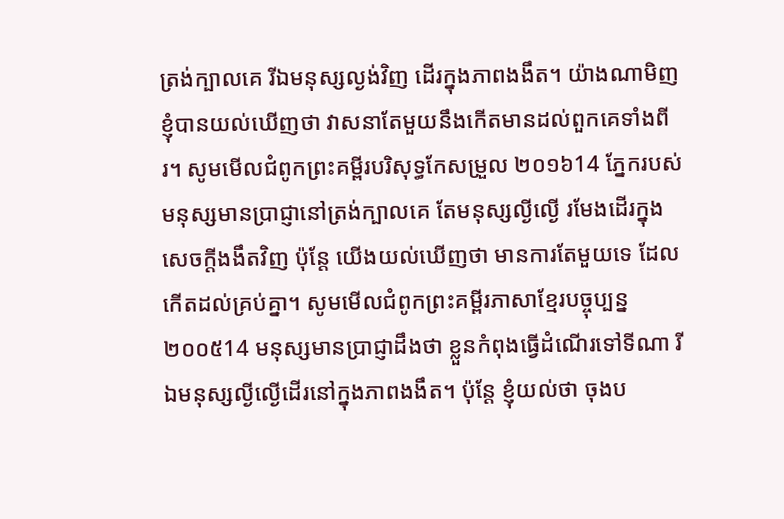ត្រង់ក្បាលគេ រីឯមនុស្សល្ងង់វិញ ដើរក្នុងភាពងងឹត។ យ៉ាងណាមិញ ខ្ញុំបានយល់ឃើញថា វាសនាតែមួយនឹងកើតមានដល់ពួកគេទាំងពីរ។ សូមមើលជំពូកព្រះគម្ពីរបរិសុទ្ធកែសម្រួល ២០១៦14 ភ្នែករបស់មនុស្សមានប្រាជ្ញានៅត្រង់ក្បាលគេ តែមនុស្សល្ងីល្ងើ រមែងដើរក្នុងសេចក្ដីងងឹតវិញ ប៉ុន្តែ យើងយល់ឃើញថា មានការតែមួយទេ ដែលកើតដល់គ្រប់គ្នា។ សូមមើលជំពូកព្រះគម្ពីរភាសាខ្មែរបច្ចុប្បន្ន ២០០៥14 មនុស្សមានប្រាជ្ញាដឹងថា ខ្លួនកំពុងធ្វើដំណើរទៅទីណា រីឯមនុស្សល្ងីល្ងើដើរនៅក្នុងភាពងងឹត។ ប៉ុន្តែ ខ្ញុំយល់ថា ចុងប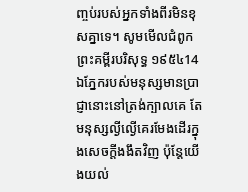ញ្ចប់របស់អ្នកទាំងពីរមិនខុសគ្នាទេ។ សូមមើលជំពូកព្រះគម្ពីរបរិសុទ្ធ ១៩៥៤14 ឯភ្នែករបស់មនុស្សមានប្រាជ្ញានោះនៅត្រង់ក្បាលគេ តែមនុស្សល្ងីល្ងើគេរមែងដើរក្នុងសេចក្ដីងងឹតវិញ ប៉ុន្តែយើងយល់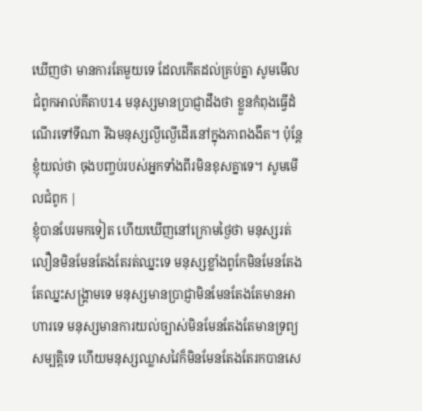ឃើញថា មានការតែមួយទេ ដែលកើតដល់គ្រប់គ្នា សូមមើលជំពូកអាល់គីតាប14 មនុស្សមានប្រាជ្ញាដឹងថា ខ្លួនកំពុងធ្វើដំណើរទៅទីណា រីឯមនុស្សល្ងីល្ងើដើរនៅក្នុងភាពងងឹត។ ប៉ុន្តែ ខ្ញុំយល់ថា ចុងបញ្ចប់របស់អ្នកទាំងពីរមិនខុសគ្នាទេ។ សូមមើលជំពូក |
ខ្ញុំបានបែរមកទៀត ហើយឃើញនៅក្រោមថ្ងៃថា មនុស្សរត់លឿនមិនមែនតែងតែរត់ឈ្នះទេ មនុស្សខ្លាំងពូកែមិនមែនតែងតែឈ្នះសង្គ្រាមទេ មនុស្សមានប្រាជ្ញាមិនមែនតែងតែមានអាហារទេ មនុស្សមានការយល់ច្បាស់មិនមែនតែងតែមានទ្រព្យសម្បត្តិទេ ហើយមនុស្សឈ្លាសវៃក៏មិនមែនតែងតែរកបានសេ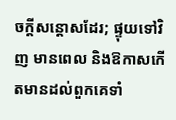ចក្ដីសន្ដោសដែរ; ផ្ទុយទៅវិញ មានពេល និងឱកាសកើតមានដល់ពួកគេទាំ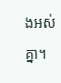ងអស់គ្នា។